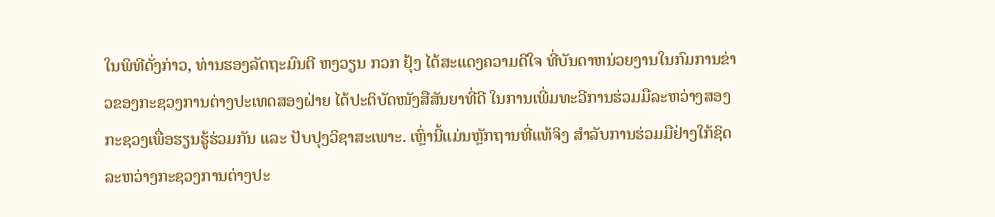ໃນພິທີດັ່ງກ່າວ, ທ່ານຮອງລັດຖະມົນຕີ ຫງວຽນ ກວກ ຢຸ້ງ ໄດ້ສະແດງຄວາມດີໃຈ ທີ່ບັນດາຫນ່ວຍງານໃນກົມການຂ່າວຂອງກະຊວງການຕ່າງປະເທດສອງຝ່າຍ ໄດ້ປະຕິບັດໜັງສືສັນຍາທີ່ດີ ໃນການເພີ່ມທະວີການຮ່ວມມືລະຫວ່າງສອງກະຊວງເພື່ອຮຽນຮູ້ຮ່ວມກັນ ແລະ ປັບປຸງວິຊາສະເພາະ. ເຫຼົ່ານີ້ແມ່ນຫຼັກຖານທີ່ແທ້ຈິງ ສໍາລັບການຮ່ວມມືຢ່າງໃກ້ຊິດລະຫວ່າງກະຊວງການຕ່າງປະ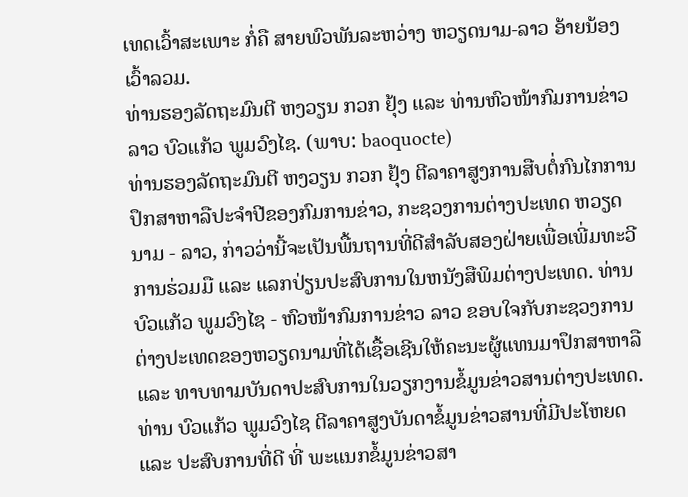ເທດເວົ້າສະເພາະ ກໍ່ຄື ສາຍພົວພັນລະຫວ່າງ ຫວຽດນາມ-ລາວ ອ້າຍນ້ອງເວົ້າລວມ.
ທ່ານຮອງລັດຖະມົນຕີ ຫງວຽນ ກວກ ຢຸ້ງ ແລະ ທ່ານຫົວໜ້າກົມການຂ່າວລາວ ບົວແກ້ວ ພູມວົງໄຊ. (ພາບ: baoquocte)
ທ່ານຮອງລັດຖະມົນຕີ ຫງວຽນ ກວກ ຢຸ້ງ ຕີລາຄາສູງການສືບຕໍ່ກົນໄກການປຶກສາຫາລືປະຈໍາປີຂອງກົມການຂ່າວ, ກະຊວງການຕ່າງປະເທດ ຫວຽດນາມ - ລາວ, ກ່າວວ່ານີ້ຈະເປັນພື້ນຖານທີ່ດີສໍາລັບສອງຝ່າຍເພື່ອເພີ່ມທະວີການຮ່ວມມື ແລະ ແລກປ່ຽນປະສົບການໃນຫນັງສືພິມຕ່າງປະເທດ. ທ່ານ ບົວແກ້ວ ພູມວົງໄຊ - ຫົວໜ້າກົມການຂ່າວ ລາວ ຂອບໃຈກັບກະຊວງການຕ່າງປະເທດຂອງຫວຽດນາມທີ່ໄດ້ເຊື້ອເຊີນໃຫ້ຄະນະຜູ້ແທນມາປຶກສາຫາລື ແລະ ທາບທາມບັນດາປະສົບການໃນວຽກງານຂໍ້ມູນຂ່າວສານຕ່າງປະເທດ. ທ່ານ ບົວແກ້ວ ພູມວົງໄຊ ຕີລາຄາສູງບັນດາຂໍ້ມູນຂ່າວສານທີ່ມີປະໂຫຍດ ແລະ ປະສົບການທີ່ດີ ທີ່ ພະແນກຂໍ້ມູນຂ່າວສາ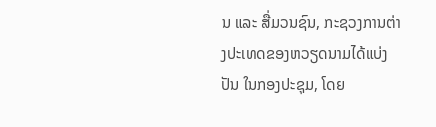ນ ແລະ ສື່ມວນຊົນ, ກະຊວງການຕ່າງປະເທດຂອງຫວຽດນາມໄດ້ແບ່ງປັນ ໃນກອງປະຊຸມ, ໂດຍ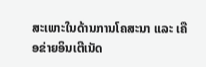ສະເພາະໃນດ້ານການໂຄສະນາ ແລະ ເຄືອຂ່າຍອິນເຕີເນັດ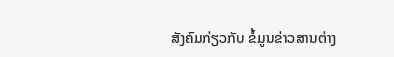ສັງຄົມກ່ຽວກັບ ຂໍ້ມູນຂ່າວສານຕ່າງ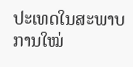ປະເທດໃນສະພາບການໃໝ່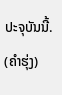ປະຈຸບັນນີ້.
(ຄຳຮຸ່ງ)